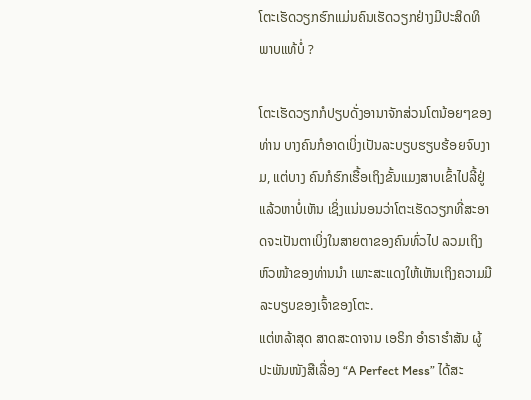ໂຕະເຮັດວຽກຮົກແມ່ນຄົນເຮັດວຽກຢ່າງມີປະສິດທິພາບແທ້ບໍ່ ?

ໂຕະເຮັດວຽກກໍປຽບດັ່ງອານາຈັກສ່ວນໂຕນ້ອຍໆຂອງທ່ານ ບາງຄົນກໍອາດເບິ່ງເປັນລະບຽບຮຽບຮ້ອຍຈົບງາມ, ແຕ່ບາງ ຄົນກໍຮົກເຮື້ອເຖິງຂັ້ນແມງສາບເຂົ້າໄປລີ້ຢູ່ແລ້ວຫາບໍ່ເຫັນ ເຊິ່ງແນ່ນອນວ່າໂຕະເຮັດວຽກທີ່ສະອາດຈະເປັນຕາເບິ່ງໃນສາຍຕາຂອງຄົນທົ່ວໄປ ລວມເຖິງຫົວໜ້າຂອງທ່ານນຳ ເພາະສະແດງໃຫ້ເຫັນເຖິງຄວາມມີລະບຽບຂອງເຈົ້າຂອງໂຕະ.
ແຕ່ຫລ້າສຸດ ສາດສະດາຈານ ເອຣິກ ອຳຣາຮຳສັນ ຜູ້ປະພັນໜັງສືເລື່ອງ “A Perfect Mess” ໄດ້ສະ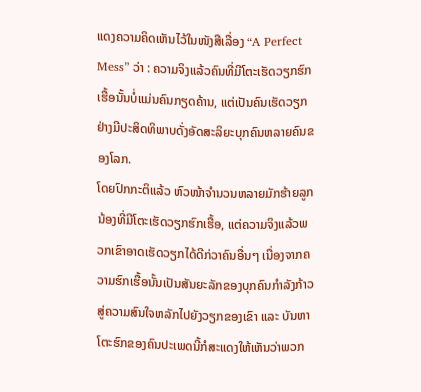ແດງຄວາມຄິດເຫັນໄວ້ໃນໜັງສືເລື່ອງ “A Perfect Mess” ວ່າ : ຄວາມຈິງແລ້ວຄົນທີ່ມີໂຕະເຮັດວຽກຮົກເຮື້ອນັ້ນບໍ່ແມ່ນຄົນກຽດຄ້ານ, ແຕ່ເປັນຄົນເຮັດວຽກຢ່າງມີປະສິດທິພາບດັ່ງອັດສະລິຍະບຸກຄົນຫລາຍຄົນຂອງໂລກ.
ໂດຍປົກກະຕິແລ້ວ ຫົວໜ້າຈຳນວນຫລາຍມັກຮ້າຍລູກນ້ອງທີ່ມີໂຕະເຮັດວຽກຮົກເຮື້ອ, ແຕ່ຄວາມຈິງແລ້ວພວກເຂົາອາດເຮັດວຽກໄດ້ດີກ່ວາຄົນອື່ນໆ ເນື່ອງຈາກຄວາມຮົກເຮື້ອນັ້ນເປັນສັນຍະລັກຂອງບຸກຄົນກຳລັງກ້າວສູ່ຄວາມສົນໃຈຫລັກໄປຍັງວຽກຂອງເຂົາ ແລະ ບັນຫາໂຕະຮົກຂອງຄົນປະເພດນີ້ກໍສະແດງໃຫ້ເຫັນວ່າພວກ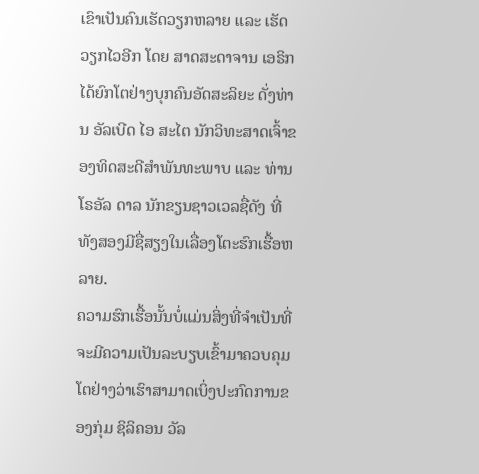ເຂົາເປັນຄົນເຮັດວຽກຫລາຍ ແລະ ເຮັດວຽກໄວອີກ ໂດຍ ສາດສະດາຈານ ເອຣິກ ໄດ້ຍົກໂຕຢ່າງບຸກຄົນອັດສະລິຍະ ດັ່ງທ່ານ ອັລເບີດ ໄອ ສະໄຕ ນັກວິທະສາດເຈົ້າຂອງທິດສະດີສຳພັນທະພາບ ແລະ ທ່ານ ໂຣອັລ ດາລ ນັກຂຽນຊາວເວລຊື່ດັງ ທີ່ທັງສອງມີຊື່ສຽງໃນເລື່ອງໂຕະຮົກເຮື້ອຫລາຍ.
ຄວາມຮົກເຮື້ອນັ້ນບໍ່ແມ່ນສິ່ງທີ່ຈຳເປັນທີ່ຈະມີຄວາມເປັນລະບຽບເຂົ້າມາຄວບຄຸມ ໂຕຢ່າງວ່າເຮົາສາມາດເບິ່ງປະກົດການຂອງກຸ່ມ ຊິລິຄອນ ວັລ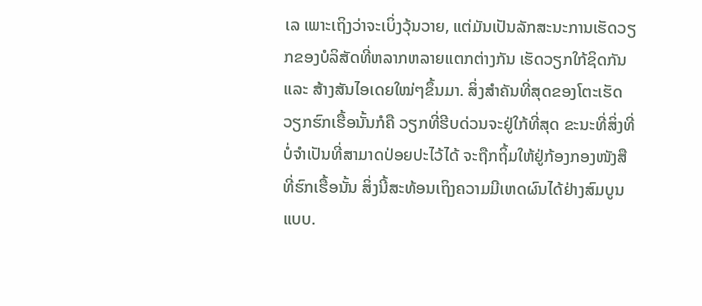ເລ ເພາະເຖິງວ່າຈະເບິ່ງວຸ້ນວາຍ, ແຕ່ມັນເປັນລັກສະນະການເຮັດວຽກຂອງບໍລິສັດທີ່ຫລາກຫລາຍແຕກຕ່າງກັນ ເຮັດວຽກໃກ້ຊິດກັນ ແລະ ສ້າງສັນໄອເດຍໃໝ່ໆຂຶ້ນມາ. ສິ່ງສຳຄັນທີ່ສຸດຂອງໂຕະເຮັດວຽກຮົກເຮື້ອນັ້ນກໍຄື ວຽກທີ່ຮີບດ່ວນຈະຢູ່ໃກ້ທີ່ສຸດ ຂະນະທີ່ສິ່ງທີ່ບໍ່ຈຳເປັນທີ່ສາມາດປ່ອຍປະໄວ້ໄດ້ ຈະຖືກຖິ້ມໃຫ້ຢູ່ກ້ອງກອງໜັງສືທີ່ຮົກເຮື້ອນັ້ນ ສິ່ງນີ້ສະທ້ອນເຖິງຄວາມມີເຫດຜົນໄດ້ຢ່າງສົມບູນແບບ.